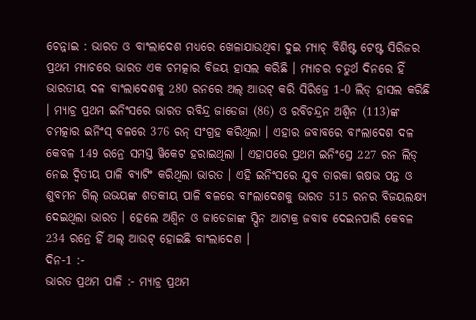ଚେନ୍ନାଇ : ଭାରତ ଓ ବାଂଲାଦେଶ ମଧ୍ୟରେ ଖେଳାଯାଉଥିବା ଦୁଇ ମ୍ୟାଚ୍ ବିଶିଷ୍ଟ ଟେଷ୍ଟ ସିରିଜର ପ୍ରଥମ ମ୍ୟାଚରେ ଭାରତ ଏକ ଚମତ୍କାର ବିଜୟ ହାସଲ କରିଛି । ମ୍ୟାଚର ଚତୁର୍ଥ ଦିନରେ ହିଁ ଭାରତୀୟ ଦଳ ବାଂଲାଦେଶକୁ 280 ରନରେ ଅଲ୍ ଆଉଟ୍ କରି ସିରିଜ୍ରେ 1-0 ଲିଡ୍ ହାସଲ କରିଛି । ମ୍ୟାଚ୍ର ପ୍ରଥମ ଇନିଂସରେ ଭାରତ ରବିନ୍ଦ୍ର ଜାଡେଜା (86) ଓ ରବିଚନ୍ଦ୍ରନ ଅଶ୍ବିନ (113)ଙ୍କ ଚମତ୍କାର ଇନିଂସ୍ ବଳରେ 376 ରନ୍ ସଂଗ୍ରହ କରିଥିଲା । ଏହାର ଜବାବରେ ବାଂଲାଦେଶ ଦଳ କେବଳ 149 ରନ୍ରେ ସମସ୍ତ ୱିକେଟ ହରାଇଥିଲା । ଏହାପରେ ପ୍ରଥମ ଇନିଂସ୍ରେ 227 ରନ ଲିଡ୍ ନେଇ ଦ୍ବିତୀୟ ପାଳି ବ୍ୟାଟିଂ କରିଥିଲା ଭାରତ । ଏହି ଇନିଂସରେ ଯୁବ ତାରକା ଋଷଭ ପନ୍ତ ଓ ଶୁବମନ ଗିଲ୍ ଉଭୟଙ୍କ ଶତକୀୟ ପାଳି ବଳରେ ବାଂଲାଦେଶକୁ ଭାରତ 515 ରନର ବିଜୟଲକ୍ଷ୍ୟ ଦେଇଥିଲା ଭାରତ । ହେଲେ ଅଶ୍ବିନ ଓ ଜାଡେଜାଙ୍କ ସ୍ପିନ ଆଟାକ୍ର ଜବାବ ଦେଇନପାରି କେବଳ 234 ରନ୍ରେ ହିଁ ଅଲ୍ ଆଉଟ୍ ହୋଇଛି ବାଂଲାଦେଶ ।
ଦିନ-1 :-
ଭାରତ ପ୍ରଥମ ପାଳି :- ମ୍ୟାଚ୍ର ପ୍ରଥମ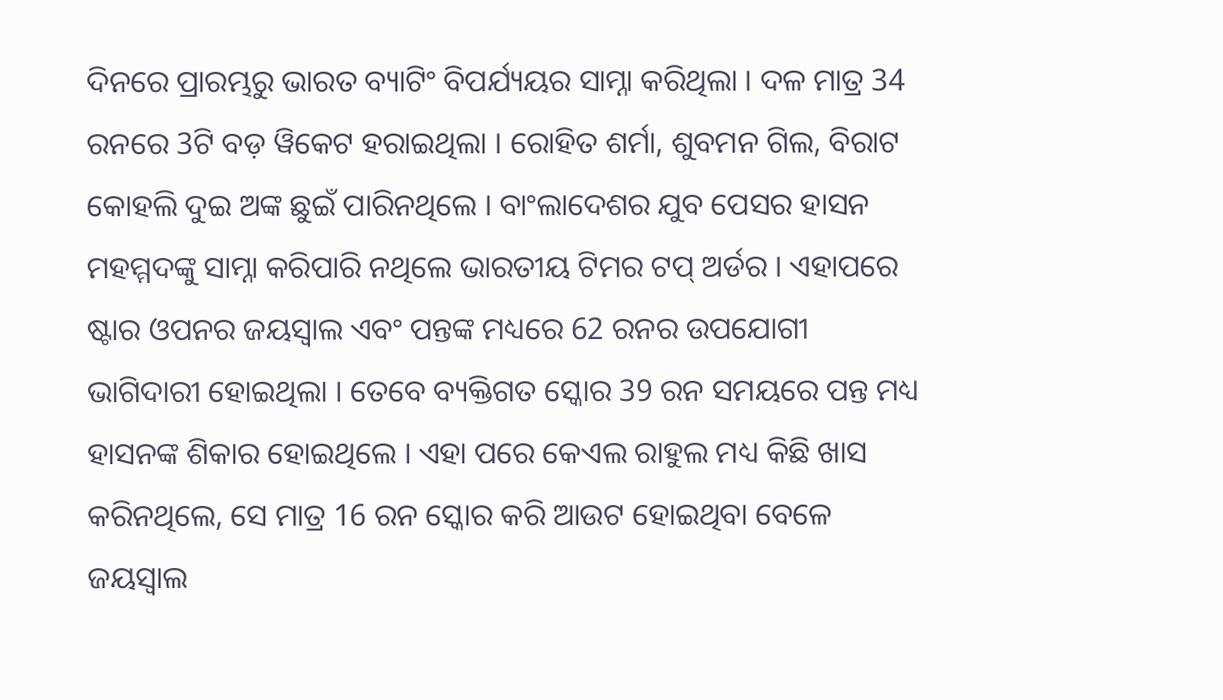ଦିନରେ ପ୍ରାରମ୍ଭରୁ ଭାରତ ବ୍ୟାଟିଂ ବିପର୍ଯ୍ୟୟର ସାମ୍ନା କରିଥିଲା । ଦଳ ମାତ୍ର 34 ରନରେ 3ଟି ବଡ଼ ୱିକେଟ ହରାଇଥିଲା । ରୋହିତ ଶର୍ମା, ଶୁବମନ ଗିଲ, ବିରାଟ କୋହଲି ଦୁଇ ଅଙ୍କ ଛୁଇଁ ପାରିନଥିଲେ । ବାଂଲାଦେଶର ଯୁବ ପେସର ହାସନ ମହମ୍ମଦଙ୍କୁ ସାମ୍ନା କରିପାରି ନଥିଲେ ଭାରତୀୟ ଟିମର ଟପ୍ ଅର୍ଡର । ଏହାପରେ ଷ୍ଟାର ଓପନର ଜୟସ୍ବାଲ ଏବଂ ପନ୍ତଙ୍କ ମଧ୍ୟରେ 62 ରନର ଉପଯୋଗୀ ଭାଗିଦାରୀ ହୋଇଥିଲା । ତେବେ ବ୍ୟକ୍ତିଗତ ସ୍କୋର 39 ରନ ସମୟରେ ପନ୍ତ ମଧ୍ୟ ହାସନଙ୍କ ଶିକାର ହୋଇଥିଲେ । ଏହା ପରେ କେଏଲ ରାହୁଲ ମଧ୍ୟ କିଛି ଖାସ କରିନଥିଲେ, ସେ ମାତ୍ର 16 ରନ ସ୍କୋର କରି ଆଉଟ ହୋଇଥିବା ବେଳେ ଜୟସ୍ବାଲ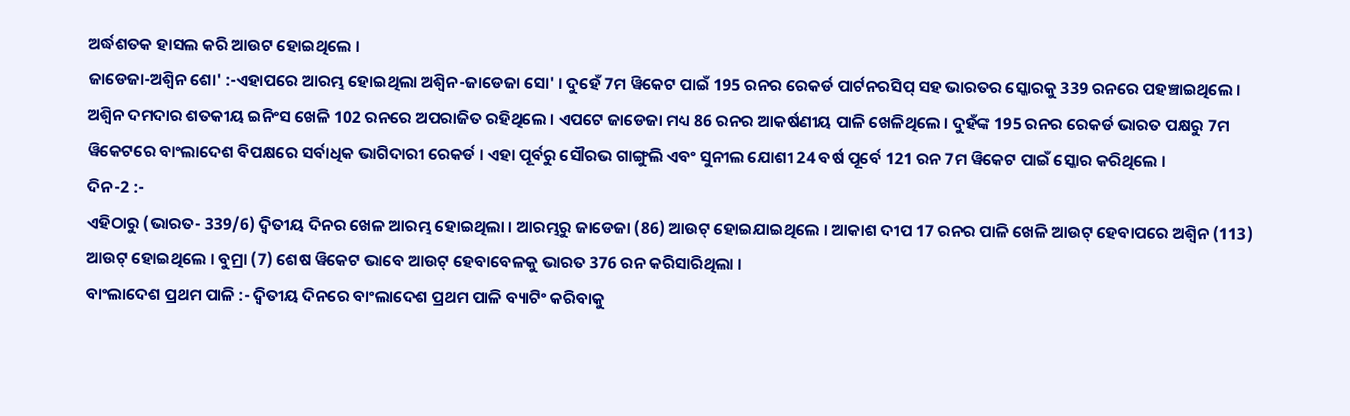ଅର୍ଦ୍ଧଶତକ ହାସଲ କରି ଆଉଟ ହୋଇଥିଲେ ।
ଜାଡେଜା-ଅଶ୍ବିନ ଶୋ' :-ଏହାପରେ ଆରମ୍ଭ ହୋଇଥିଲା ଅଶ୍ବିନ-ଜାଡେଜା ସୋ' । ଦୁହେଁ 7ମ ୱିକେଟ ପାଇଁ 195 ରନର ରେକର୍ଡ ପାର୍ଟନରସିପ୍ ସହ ଭାରତର ସ୍କୋରକୁ 339 ରନରେ ପହଞ୍ଚାଇଥିଲେ । ଅଶ୍ବିନ ଦମଦାର ଶତକୀୟ ଇନିଂସ ଖେଳି 102 ରନରେ ଅପରାଜିତ ରହିଥିଲେ । ଏପଟେ ଜାଡେଜା ମଧ୍ୟ 86 ରନର ଆକର୍ଷଣୀୟ ପାଳି ଖେଳିଥିଲେ । ଦୁହଁଙ୍କ 195 ରନର ରେକର୍ଡ ଭାରତ ପକ୍ଷରୁ 7ମ ୱିକେଟରେ ବାଂଲାଦେଶ ବିପକ୍ଷରେ ସର୍ବାଧିକ ଭାଗିଦାରୀ ରେକର୍ଡ । ଏହା ପୂର୍ବରୁ ସୌରଭ ଗାଙ୍ଗୁଲି ଏବଂ ସୁନୀଲ ଯୋଶୀ 24 ବର୍ଷ ପୂର୍ବେ 121 ରନ 7ମ ୱିକେଟ ପାଇଁ ସ୍କୋର କରିଥିଲେ ।
ଦିନ-2 :-
ଏହିଠାରୁ (ଭାରତ- 339/6) ଦ୍ବିତୀୟ ଦିନର ଖେଳ ଆରମ୍ଭ ହୋଇଥିଲା । ଆରମ୍ଭରୁ ଜାଡେଜା (86) ଆଉଟ୍ ହୋଇଯାଇଥିଲେ । ଆକାଶ ଦୀପ 17 ରନର ପାଳି ଖେଳି ଆଉଟ୍ ହେବାପରେ ଅଶ୍ବିନ (113) ଆଉଟ୍ ହୋଇଥିଲେ । ବୁମ୍ରା (7) ଶେଷ ୱିକେଟ ଭାବେ ଆଉଟ୍ ହେବାବେଳକୁ ଭାରତ 376 ରନ କରିସାରିଥିଲା ।
ବାଂଲାଦେଶ ପ୍ରଥମ ପାଳି :- ଦ୍ବିତୀୟ ଦିନରେ ବାଂଲାଦେଶ ପ୍ରଥମ ପାଳି ବ୍ୟାଟିଂ କରିବାକୁ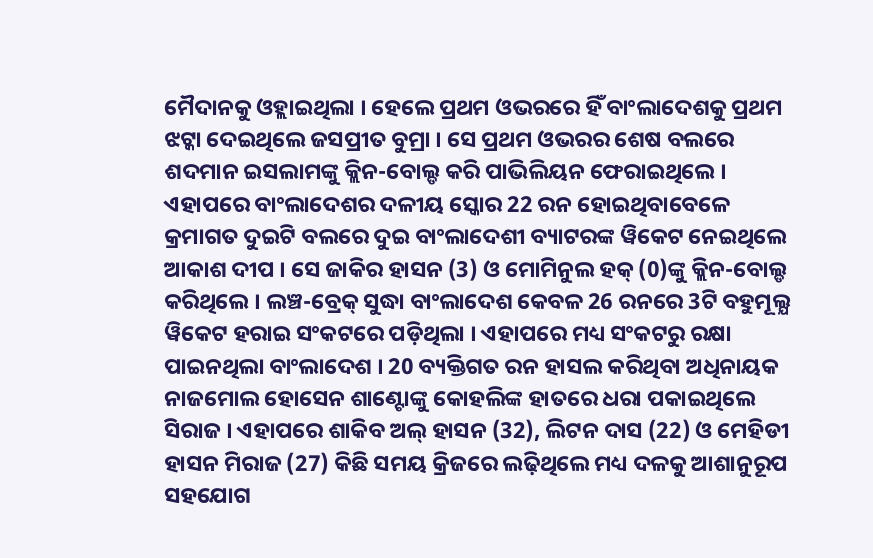ମୈଦାନକୁ ଓହ୍ଲାଇଥିଲା । ହେଲେ ପ୍ରଥମ ଓଭରରେ ହିଁ ବାଂଲାଦେଶକୁ ପ୍ରଥମ ଝଟ୍କା ଦେଇଥିଲେ ଜସପ୍ରୀତ ବୁମ୍ରା । ସେ ପ୍ରଥମ ଓଭରର ଶେଷ ବଲରେ ଶଦମାନ ଇସଲାମଙ୍କୁ କ୍ଲିନ-ବୋଲ୍ଡ କରି ପାଭିଲିୟନ ଫେରାଇଥିଲେ । ଏହାପରେ ବାଂଲାଦେଶର ଦଳୀୟ ସ୍କୋର 22 ରନ ହୋଇଥିବାବେଳେ କ୍ରମାଗତ ଦୁଇଟି ବଲରେ ଦୁଇ ବାଂଲାଦେଶୀ ବ୍ୟାଟରଙ୍କ ୱିକେଟ ନେଇଥିଲେ ଆକାଶ ଦୀପ । ସେ ଜାକିର ହାସନ (3) ଓ ମୋମିନୁଲ ହକ୍ (0)ଙ୍କୁ କ୍ଲିନ-ବୋଲ୍ଡ କରିଥିଲେ । ଲଞ୍ଚ-ବ୍ରେକ୍ ସୁଦ୍ଧା ବାଂଲାଦେଶ କେବଳ 26 ରନରେ 3ଟି ବହୁମୂଲ୍ଯ ୱିକେଟ ହରାଇ ସଂକଟରେ ପଡ଼ିଥିଲା । ଏହାପରେ ମଧ୍ୟ ସଂକଟରୁ ରକ୍ଷା ପାଇନଥିଲା ବାଂଲାଦେଶ । 20 ବ୍ୟକ୍ତିଗତ ରନ ହାସଲ କରିଥିବା ଅଧିନାୟକ ନାଜମୋଲ ହୋସେନ ଶାଣ୍ଟୋଙ୍କୁ କୋହଲିଙ୍କ ହାତରେ ଧରା ପକାଇଥିଲେ ସିରାଜ । ଏହାପରେ ଶାକିବ ଅଲ୍ ହାସନ (32), ଲିଟନ ଦାସ (22) ଓ ମେହିଡୀ ହାସନ ମିରାଜ (27) କିଛି ସମୟ କ୍ରିଜରେ ଲଢ଼ିଥିଲେ ମଧ୍ୟ ଦଳକୁ ଆଶାନୁରୂପ ସହଯୋଗ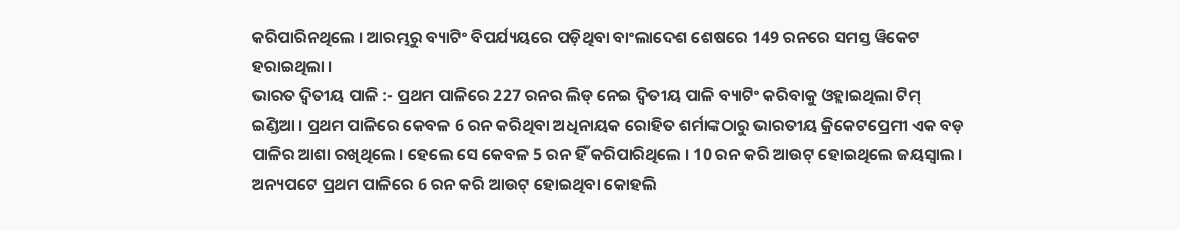କରିପାରିନଥିଲେ । ଆରମ୍ଭରୁ ବ୍ୟାଟିଂ ବିପର୍ଯ୍ୟୟରେ ପଡ଼ିଥିବା ବାଂଲାଦେଶ ଶେଷରେ 149 ରନରେ ସମସ୍ତ ୱିକେଟ ହରାଇଥିଲା ।
ଭାରତ ଦ୍ବିତୀୟ ପାଳି :- ପ୍ରଥମ ପାଳିରେ 227 ରନର ଲିଡ୍ ନେଇ ଦ୍ବିତୀୟ ପାଳି ବ୍ୟାଟିଂ କରିବାକୁ ଓହ୍ଲାଇଥିଲା ଟିମ୍ ଇଣ୍ଡିଆ । ପ୍ରଥମ ପାଳିରେ କେବଳ 6 ରନ କରିଥିବା ଅଧିନାୟକ ରୋହିତ ଶର୍ମାଙ୍କଠାରୁ ଭାରତୀୟ କ୍ରିକେଟପ୍ରେମୀ ଏକ ବଡ଼ ପାଳିର ଆଶା ରଖିଥିଲେ । ହେଲେ ସେ କେବଳ 5 ରନ ହିଁ କରିପାରିଥିଲେ । 10 ରନ କରି ଆଉଟ୍ ହୋଇଥିଲେ ଜୟସ୍ବାଲ । ଅନ୍ୟପଟେ ପ୍ରଥମ ପାଳିରେ 6 ରନ କରି ଆଉଟ୍ ହୋଇଥିବା କୋହଲି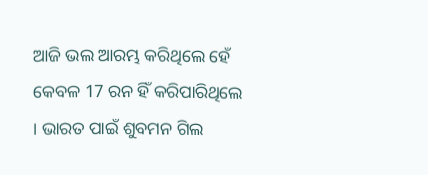ଆଜି ଭଲ ଆରମ୍ଭ କରିଥିଲେ ହେଁ କେବଳ 17 ରନ ହିଁ କରିପାରିଥିଲେ । ଭାରତ ପାଇଁ ଶୁବମନ ଗିଲ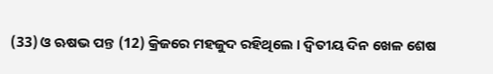(33) ଓ ଋଷଭ ପନ୍ତ (12) କ୍ରିଜରେ ମହଜୁଦ ରହିଥିଲେ । ଦ୍ବିତୀୟ ଦିନ ଖେଳ ଶେଷ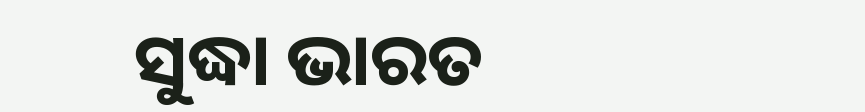ସୁଦ୍ଧା ଭାରତ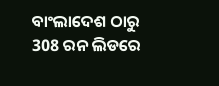ବାଂଲାଦେଶ ଠାରୁ 308 ରନ ଲିଡରେ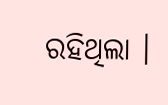ରହିଥିଲା ।